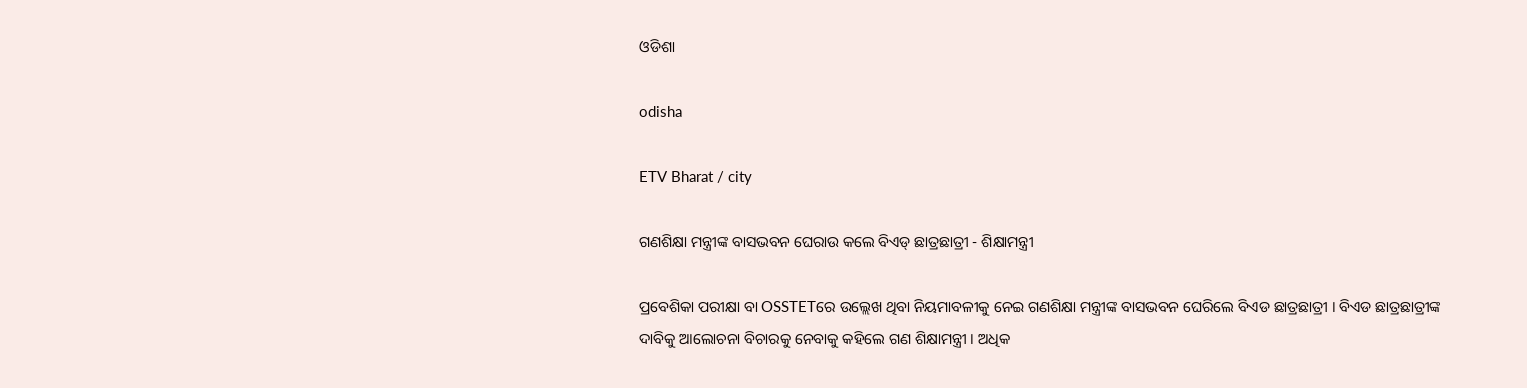ଓଡିଶା

odisha

ETV Bharat / city

ଗଣଶିକ୍ଷା ମନ୍ତ୍ରୀଙ୍କ ବାସଭବନ ଘେରାଉ କଲେ ବିଏଡ୍ ଛାତ୍ରଛାତ୍ରୀ - ଶିକ୍ଷାମନ୍ତ୍ରୀ

ପ୍ରବେଶିକା ପରୀକ୍ଷା ବା OSSTETରେ ଉଲ୍ଲେଖ ଥିବା ନିୟମାବଳୀକୁ ନେଇ ଗଣଶିକ୍ଷା ମନ୍ତ୍ରୀଙ୍କ ବାସଭବନ ଘେରିଲେ ବିଏଡ ଛାତ୍ରଛାତ୍ରୀ । ବିଏଡ ଛାତ୍ରଛାତ୍ରୀଙ୍କ ଦାବିକୁ ଆଲୋଚନା ବିଚାରକୁ ନେବାକୁ କହିଲେ ଗଣ ଶିକ୍ଷାମନ୍ତ୍ରୀ । ଅଧିକ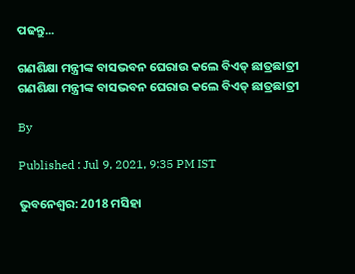ପଢନ୍ତୁ...

ଗଣଶିକ୍ଷା ମନ୍ତ୍ରୀଙ୍କ ବାସଭବନ ଘେରାଉ କଲେ ବିଏଡ୍ ଛାତ୍ରଛାତ୍ରୀ
ଗଣଶିକ୍ଷା ମନ୍ତ୍ରୀଙ୍କ ବାସଭବନ ଘେରାଉ କଲେ ବିଏଡ୍ ଛାତ୍ରଛାତ୍ରୀ

By

Published : Jul 9, 2021, 9:35 PM IST

ଭୁବନେଶ୍ବର: 2018 ମସିହା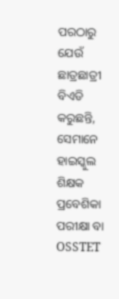ପରଠାରୁ ଯେଉଁ ଛାତ୍ରଛାତ୍ରୀ ବିଏଡି କରୁଛନ୍ତି, ସେମାନେ ହାଇସ୍କୁଲ ଶିକ୍ଷକ ପ୍ରବେଶିକା ପରୀକ୍ଷା ବା OSSTET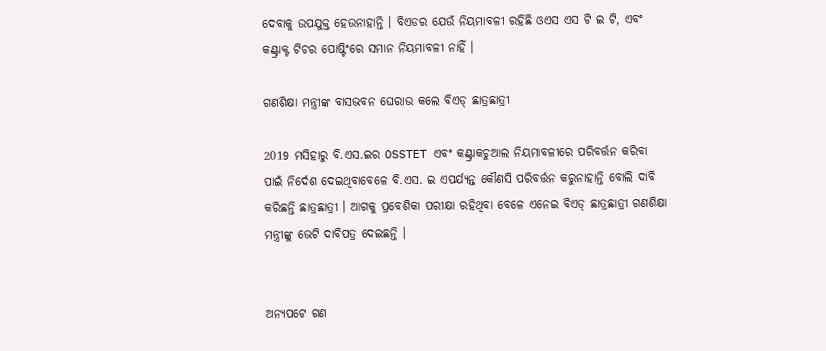ଦେବାକୁ ଉପଯୁକ୍ତ ହେଉନାହାନ୍ତି । ବିଏଡର ଯେଉଁ ନିୟମାବଳୀ ରହିଛି ଓଏସ ଏସ ଟି ଇ ଟି, ଏବଂ କଣ୍ଟ୍ରାକ୍ଟ ଟିଚର ପୋଷ୍ଟିଂରେ ସମାନ ନିୟମାବଳୀ ନାହିଁ ।

ଗଣଶିକ୍ଷା ମନ୍ତ୍ରୀଙ୍କ ବାସଭବନ ଘେରାଉ କଲେ ବିଏଡ୍ ଛାତ୍ରଛାତ୍ରୀ

2019 ମସିହାରୁ ବି.ଏସ.ଇର OSSTET ଏବଂ କଣ୍ଟ୍ରାକଚୁଆଲ ନିୟମାବଳୀରେ ପରିବର୍ତ୍ତନ କରିବା ପାଇଁ ନିର୍ଦେଶ ଦେଇଥିବାବେଳେ ବି.ଏସ. ଇ ଏପର୍ଯ୍ୟନ୍ତ କୌଣସି ପରିବର୍ତ୍ତନ କରୁନାହାନ୍ତି ବୋଲି ଦାବି କରିଛନ୍ତି ଛାତ୍ରଛାତ୍ରୀ । ଆଗକୁ ପ୍ରବେଶିକା ପରୀକ୍ଷା ରହିଥିବା ବେଳେ ଏନେଇ ବିଏଡ୍ ଛାତ୍ରଛାତ୍ରୀ ଗଣଶିକ୍ଷା ମନ୍ତ୍ରୀଙ୍କୁ ଭେଟି ଦାବିପତ୍ର ଦେଇଛନ୍ତି ।


ଅନ୍ୟପଟେ ଗଣ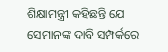ଶିକ୍ଷାମନ୍ତ୍ରୀ କହିଛନ୍ତି ଯେ ସେମାନଙ୍କ ଦାବି ସମ୍ପର୍କରେ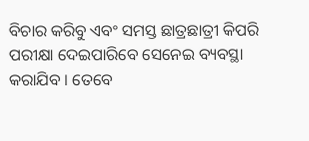ବିଚାର କରିବୁ ଏବଂ ସମସ୍ତ ଛାତ୍ରଛାତ୍ରୀ କିପରି ପରୀକ୍ଷା ଦେଇପାରିବେ ସେନେଇ ବ୍ୟବସ୍ଥା କରାଯିବ । ତେବେ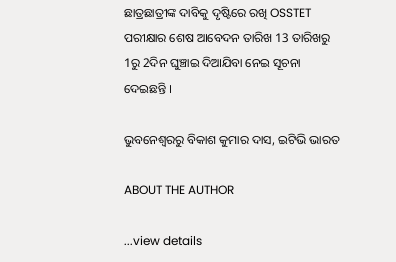ଛାତ୍ରଛାତ୍ରୀଙ୍କ ଦାବିକୁ ଦୃଷ୍ଟିରେ ରଖି OSSTET ପରୀକ୍ଷାର ଶେଷ ଆବେଦନ ତାରିଖ 13 ତାରିଖରୁ 1ରୁ 2ଦିନ ଘୁଞ୍ଚାଇ ଦିଆଯିବା ନେଇ ସୂଚନା ଦେଇଛନ୍ତି ।

ଭୁବନେଶ୍ବରରୁ ବିକାଶ କୁମାର ଦାସ, ଇଟିଭି ଭାରତ

ABOUT THE AUTHOR

...view details